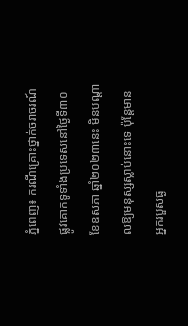ភ្នំពេញ៖ ករណីគ្រោះថ្នាក់ចរាចរណ៍ផ្លូវគោកទូទាំងប្រទេសនៅថ្ងៃទី៣០ ខែឧសភា ឆ្នាំ២០២៣នេះ មិនបណ្តាលឱ្យមនុស្សស្លាប់នោះទេ ប៉ុន្តែមានអ្នករបួសធ្ង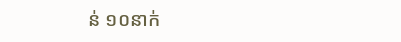ន់ ១០នាក់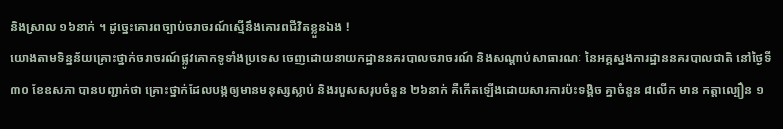និងស្រាល ១៦នាក់ ។ ដូច្នេះគោរពច្បាប់ចរាចរណ៍ស្មើនឹងគោរពជីវិតខ្លួនឯង !
យោងតាមទិន្នន័យគ្រោះថ្នាក់ចរាចរណ៍ផ្លូវគោកទូទាំងប្រទេស ចេញដោយនាយកដ្ឋាននគរបាលចរាចរណ៍ និងសណ្តាប់សាធារណៈ នៃអគ្គស្នងការដ្ឋាននគរបាលជាតិ នៅថ្ងៃទី៣០ ខែឧសភា បានបញ្ជាក់ថា គ្រោះថ្នាក់ដែលបង្កឲ្យមានមនុស្សស្លាប់ និងរបួសសរុបចំនួន ២៦នាក់ គឺកើតឡើងដោយសារការប៉ះទង្គិច គ្នាចំនួន ៨លើក មាន កត្តាល្បឿន ១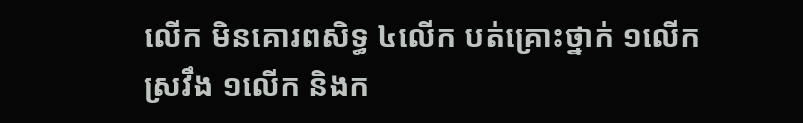លើក មិនគោរពសិទ្ធ ៤លើក បត់គ្រោះថ្នាក់ ១លើក ស្រវឹង ១លើក និងក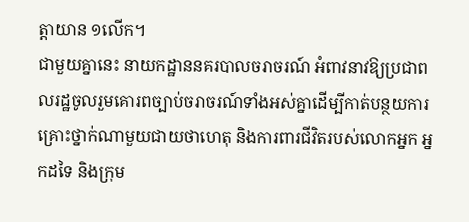ត្តាយាន ១លើក។
ជាមួយគ្នានេះ នាយកដ្ឋាននគរបាលចរាចរណ៍ អំពាវនាវឱ្យប្រជាពលរដ្ឋចូលរួមគោរពច្បាប់ចរាចរណ៍ទាំងអស់គ្នាដេីម្បីកាត់បន្ថយការគ្រោះថ្នាក់ណាមួយជាយថាហេតុ និងការពារជីវិតរបស់លោកអ្នក អ្នកដទៃ និងក្រុម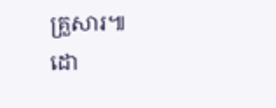គ្រួសារ៕
ដោ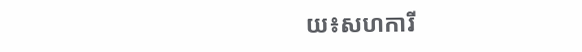យ៖សហការី